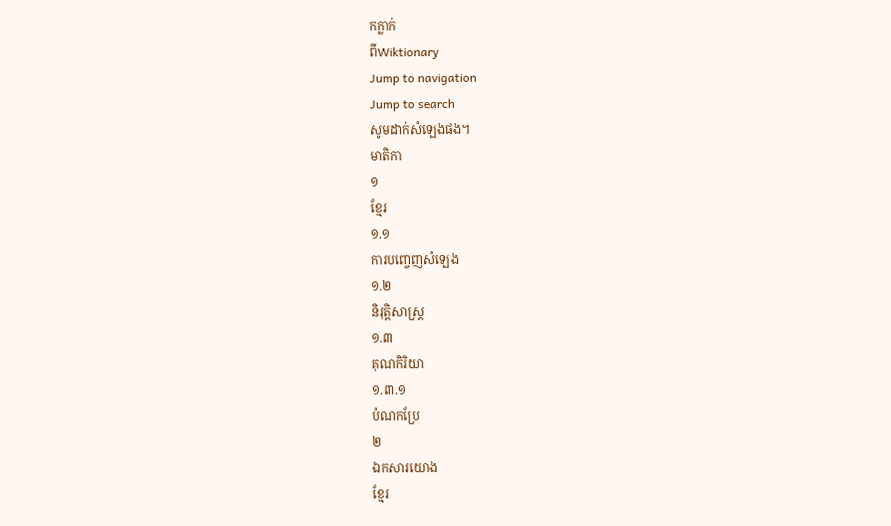កក្លាក់
ពីWiktionary
Jump to navigation
Jump to search
សូមដាក់សំឡេងផង។
មាតិកា
១
ខ្មែរ
១.១
ការបញ្ចេញសំឡេង
១.២
និរុត្តិសាស្ត្រ
១.៣
គុណកិរិយា
១.៣.១
បំណកប្រែ
២
ឯកសារយោង
ខ្មែរ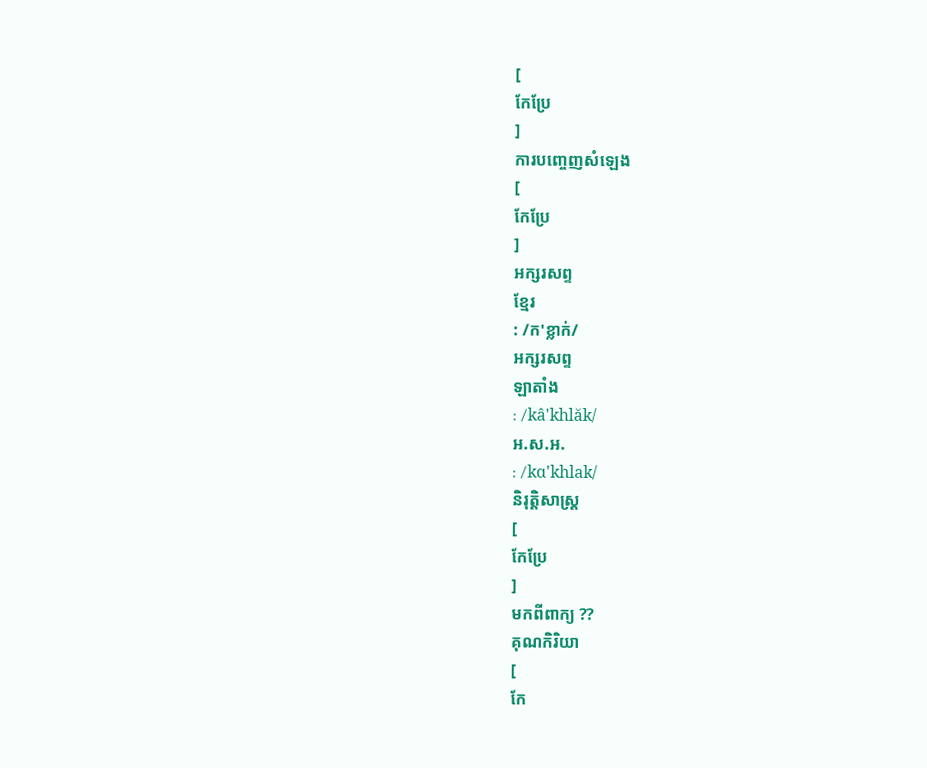[
កែប្រែ
]
ការបញ្ចេញសំឡេង
[
កែប្រែ
]
អក្សរសព្ទ
ខ្មែរ
: /ក'ខ្លាក់/
អក្សរសព្ទ
ឡាតាំង
: /kâ'khlăk/
អ.ស.អ.
: /kɑ'khlak/
និរុត្តិសាស្ត្រ
[
កែប្រែ
]
មកពីពាក្យ ??
គុណកិរិយា
[
កែ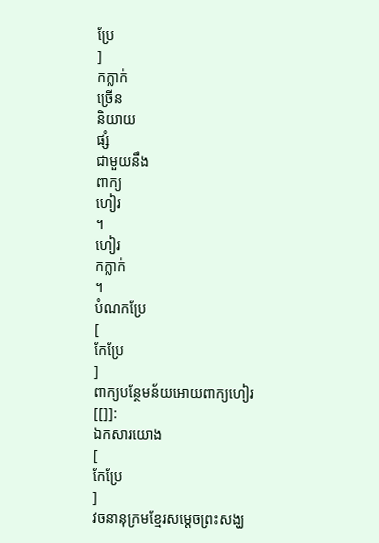ប្រែ
]
កក្លាក់
ច្រើន
និយាយ
ផ្សំ
ជាមួយនឹង
ពាក្យ
ហៀរ
។
ហៀរ
កក្លាក់
។
បំណកប្រែ
[
កែប្រែ
]
ពាក្យបន្ថែមន័យអោយពាក្យហៀរ
[[]]:
ឯកសារយោង
[
កែប្រែ
]
វចនានុក្រមខ្មែរសម្ដេចព្រះសង្ឃ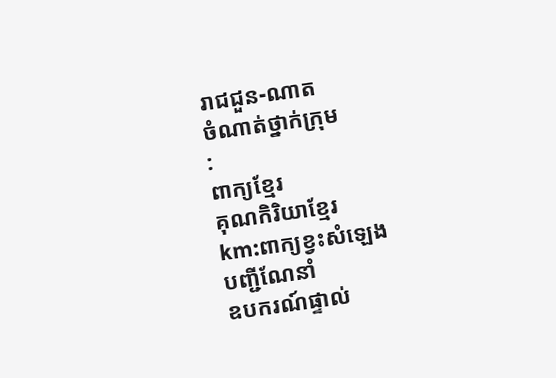រាជជួន-ណាត
ចំណាត់ថ្នាក់ក្រុម
:
ពាក្យខ្មែរ
គុណកិរិយាខ្មែរ
km:ពាក្យខ្វះសំឡេង
បញ្ជីណែនាំ
ឧបករណ៍ផ្ទាល់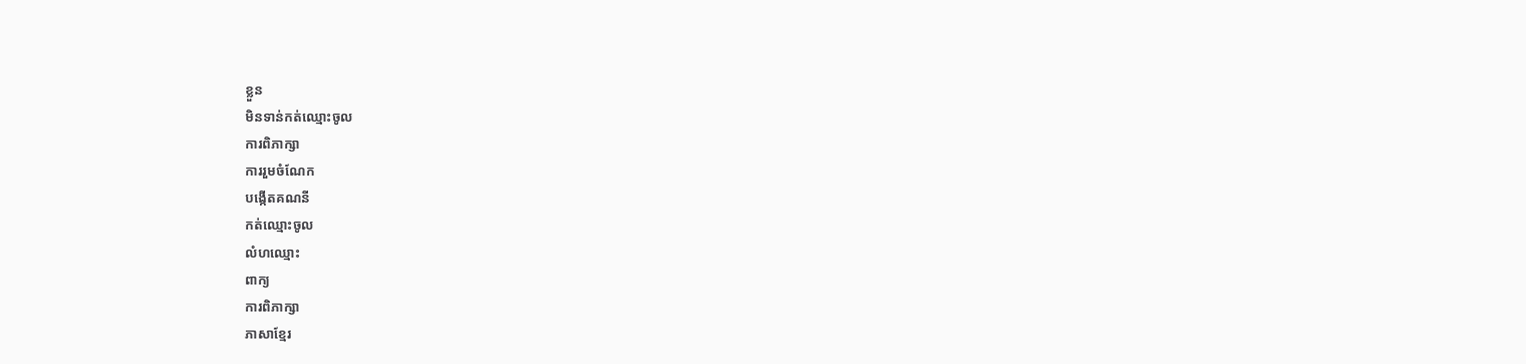ខ្លួន
មិនទាន់កត់ឈ្មោះចូល
ការពិភាក្សា
ការរួមចំណែក
បង្កើតគណនី
កត់ឈ្មោះចូល
លំហឈ្មោះ
ពាក្យ
ការពិភាក្សា
ភាសាខ្មែរ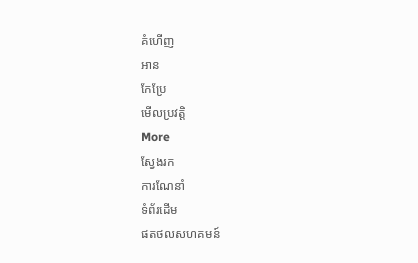គំហើញ
អាន
កែប្រែ
មើលប្រវត្តិ
More
ស្វែងរក
ការណែនាំ
ទំព័រដើម
ផតថលសហគមន៍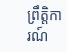ព្រឹត្តិការណ៍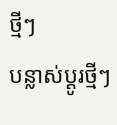ថ្មីៗ
បន្លាស់ប្ដូរថ្មីៗ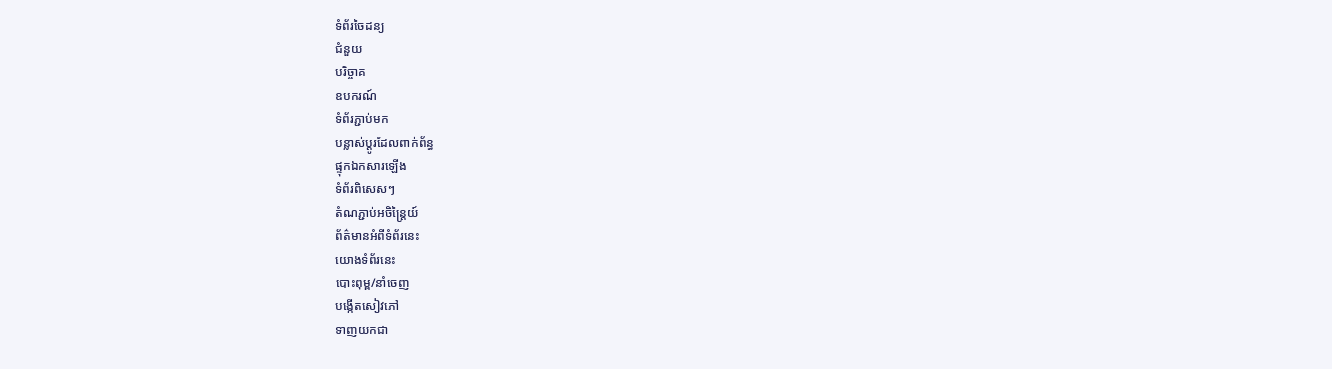ទំព័រចៃដន្យ
ជំនួយ
បរិច្ចាគ
ឧបករណ៍
ទំព័រភ្ជាប់មក
បន្លាស់ប្ដូរដែលពាក់ព័ន្ធ
ផ្ទុកឯកសារឡើង
ទំព័រពិសេសៗ
តំណភ្ជាប់អចិន្ត្រៃយ៍
ព័ត៌មានអំពីទំព័រនេះ
យោងទំព័រនេះ
បោះពុម្ព/នាំចេញ
បង្កើតសៀវភៅ
ទាញយកជា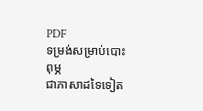PDF
ទម្រង់សម្រាប់បោះពុម្ភ
ជាភាសាដទៃទៀត